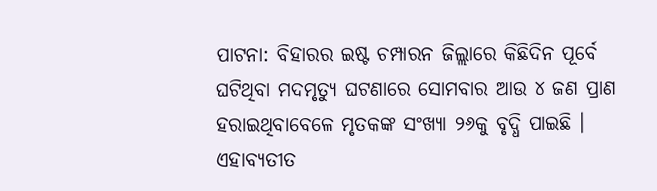ପାଟନା: ବିହାରର ଇଷ୍ଟ ଚମ୍ପାରନ ଜିଲ୍ଲାରେ କିଛିଦିନ ପୂର୍ବେ ଘଟିଥିବା ମଦମୃତ୍ୟୁ ଘଟଣାରେ ସୋମବାର ଆଉ ୪ ଜଣ ପ୍ରାଣ ହରାଇଥିବାବେଳେ ମୃତକଙ୍କ ସଂଖ୍ୟା ୨୬କୁ ବୃଦ୍ଧି ପାଇଛି । ଏହାବ୍ୟତୀତ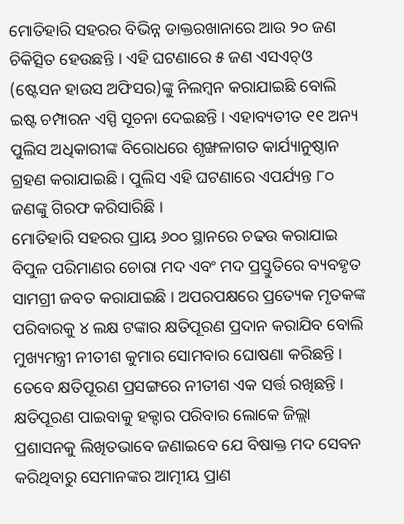ମୋତିହାରି ସହରର ବିଭିନ୍ନ ଡାକ୍ତରଖାନାରେ ଆଉ ୨୦ ଜଣ ଚିକିତ୍ସିତ ହେଉଛନ୍ତି । ଏହି ଘଟଣାରେ ୫ ଜଣ ଏସଏଚ୍ଓ (ଷ୍ଟେସନ ହାଉସ ଅଫିସର)ଙ୍କୁ ନିଲମ୍ବନ କରାଯାଇଛି ବୋଲି ଇଷ୍ଟ ଚମ୍ପାରନ ଏସ୍ପି ସୂଚନା ଦେଇଛନ୍ତି । ଏହାବ୍ୟତୀତ ୧୧ ଅନ୍ୟ ପୁଲିସ ଅଧିକାରୀଙ୍କ ବିରୋଧରେ ଶୃଙ୍ଖଳାଗତ କାର୍ଯ୍ୟାନୁଷ୍ଠାନ ଗ୍ରହଣ କରାଯାଇଛି । ପୁଲିସ ଏହି ଘଟଣାରେ ଏପର୍ଯ୍ୟନ୍ତ ୮୦ ଜଣଙ୍କୁ ଗିରଫ କରିସାରିଛି ।
ମୋତିହାରି ସହରର ପ୍ରାୟ ୬୦୦ ସ୍ଥାନରେ ଚଢଉ କରାଯାଇ ବିପୁଳ ପରିମାଣର ଚୋରା ମଦ ଏବଂ ମଦ ପ୍ରସ୍ତୁତିରେ ବ୍ୟବହୃତ ସାମଗ୍ରୀ ଜବତ କରାଯାଇଛି । ଅପରପକ୍ଷରେ ପ୍ରତ୍ୟେକ ମୃତକଙ୍କ ପରିବାରକୁ ୪ ଲକ୍ଷ ଟଙ୍କାର କ୍ଷତିପୂରଣ ପ୍ରଦାନ କରାଯିବ ବୋଲି ମୁଖ୍ୟମନ୍ତ୍ରୀ ନୀତୀଶ କୁମାର ସୋମବାର ଘୋଷଣା କରିଛନ୍ତି । ତେବେ କ୍ଷତିପୂରଣ ପ୍ରସଙ୍ଗରେ ନୀତୀଶ ଏକ ସର୍ତ୍ତ ରଖିଛନ୍ତି ।
କ୍ଷତିପୂରଣ ପାଇବାକୁ ହକ୍ଦାର ପରିବାର ଲୋକେ ଜିଲ୍ଲା ପ୍ରଶାସନକୁ ଲିଖିତଭାବେ ଜଣାଇବେ ଯେ ବିଷାକ୍ତ ମଦ ସେବନ କରିଥିବାରୁ ସେମାନଙ୍କର ଆତ୍ମୀୟ ପ୍ରାଣ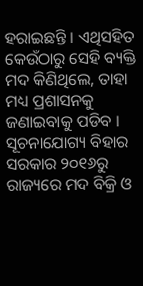ହରାଇଛନ୍ତି । ଏଥିସହିତ କେଉଁଠାରୁ ସେହି ବ୍ୟକ୍ତି ମଦ କିଣିଥିଲେ, ତାହା ମଧ୍ୟ ପ୍ରଶାସନକୁ ଜଣାଇବାକୁ ପଡିବ । ସୂଚନାଯୋଗ୍ୟ ବିହାର ସରକାର ୨୦୧୬ରୁ ରାଜ୍ୟରେ ମଦ ବିକ୍ରି ଓ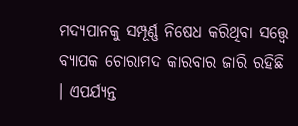ମଦ୍ୟପାନକୁ ସମ୍ପୂର୍ଣ୍ଣ ନିଷେଧ କରିଥିବା ସତ୍ତ୍ୱେ ବ୍ୟାପକ ଚୋରାମଦ କାରବାର ଜାରି ରହିଛି । ଏପର୍ଯ୍ୟନ୍ତ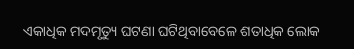ଏକାଧିକ ମଦମୃତ୍ୟୁ ଘଟଣା ଘଟିଥିବାବେଳେ ଶତାଧିକ ଲୋକ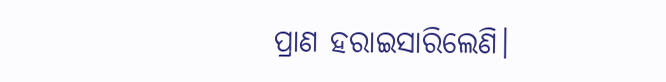ପ୍ରାଣ ହରାଇସାରିଲେଣି।